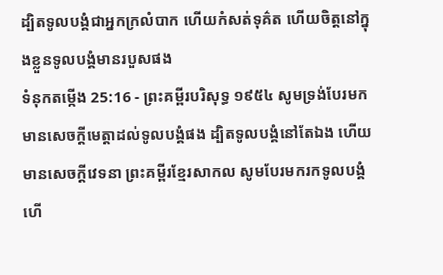ដ្បិតទូលបង្គំជាអ្នកក្រលំបាក ហើយកំសត់ទុគ៌ត ហើយចិត្តនៅក្នុងខ្លួនទូលបង្គំមានរបួសផង
ទំនុកតម្កើង 25:16 - ព្រះគម្ពីរបរិសុទ្ធ ១៩៥៤ សូមទ្រង់បែរមកមានសេចក្ដីមេត្តាដល់ទូលបង្គំផង ដ្បិតទូលបង្គំនៅតែឯង ហើយមានសេចក្ដីវេទនា ព្រះគម្ពីរខ្មែរសាកល សូមបែរមករកទូលបង្គំ ហើ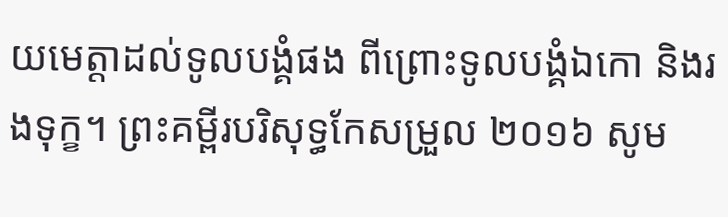យមេត្តាដល់ទូលបង្គំផង ពីព្រោះទូលបង្គំឯកោ និងរងទុក្ខ។ ព្រះគម្ពីរបរិសុទ្ធកែសម្រួល ២០១៦ សូម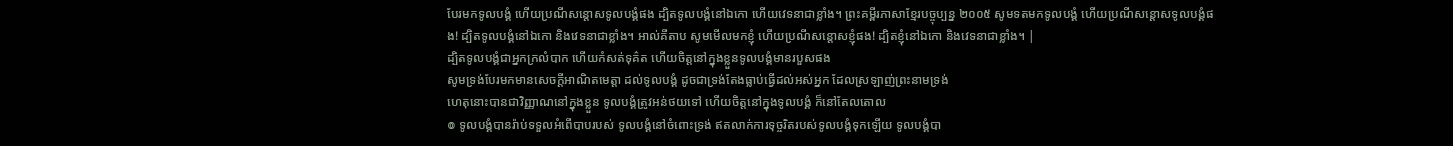បែរមកទូលបង្គំ ហើយប្រណីសន្ដោសទូលបង្គំផង ដ្បិតទូលបង្គំនៅឯកោ ហើយវេទនាជាខ្លាំង។ ព្រះគម្ពីរភាសាខ្មែរបច្ចុប្បន្ន ២០០៥ សូមទតមកទូលបង្គំ ហើយប្រណីសន្ដោសទូលបង្គំផង! ដ្បិតទូលបង្គំនៅឯកោ និងវេទនាជាខ្លាំង។ អាល់គីតាប សូមមើលមកខ្ញុំ ហើយប្រណីសន្ដោសខ្ញុំផង! ដ្បិតខ្ញុំនៅឯកោ និងវេទនាជាខ្លាំង។ |
ដ្បិតទូលបង្គំជាអ្នកក្រលំបាក ហើយកំសត់ទុគ៌ត ហើយចិត្តនៅក្នុងខ្លួនទូលបង្គំមានរបួសផង
សូមទ្រង់បែរមកមានសេចក្ដីអាណិតមេត្តា ដល់ទូលបង្គំ ដូចជាទ្រង់តែងធ្លាប់ធ្វើដល់អស់អ្នក ដែលស្រឡាញ់ព្រះនាមទ្រង់
ហេតុនោះបានជាវិញ្ញាណនៅក្នុងខ្លួន ទូលបង្គំត្រូវអន់ថយទៅ ហើយចិត្តនៅក្នុងទូលបង្គំ ក៏នៅតែលតោល
៙ ទូលបង្គំបានរ៉ាប់ទទួលអំពើបាបរបស់ ទូលបង្គំនៅចំពោះទ្រង់ ឥតលាក់ការទុច្ចរិតរបស់ទូលបង្គំទុកឡើយ ទូលបង្គំបា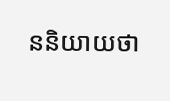ននិយាយថា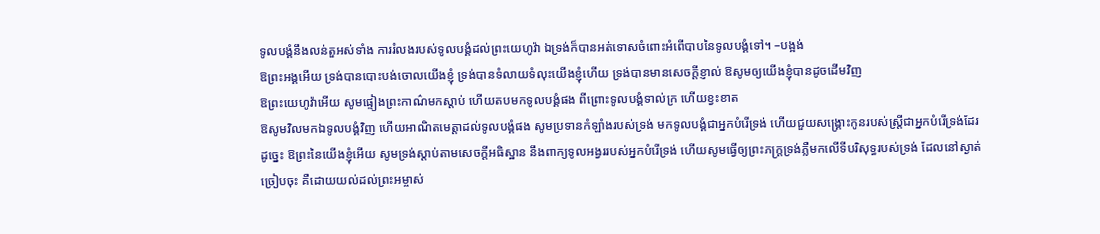ទូលបង្គំនឹងលន់តួអស់ទាំង ការរំលងរបស់ទូលបង្គំដល់ព្រះយេហូវ៉ា ឯទ្រង់ក៏បានអត់ទោសចំពោះអំពើបាបនៃទូលបង្គំទៅ។ –បង្អង់
ឱព្រះអង្គអើយ ទ្រង់បានបោះបង់ចោលយើងខ្ញុំ ទ្រង់បានទំលាយទំលុះយើងខ្ញុំហើយ ទ្រង់បានមានសេចក្ដីខ្ញាល់ ឱសូមឲ្យយើងខ្ញុំបានដូចដើមវិញ
ឱព្រះយេហូវ៉ាអើយ សូមផ្ទៀងព្រះកាណ៌មកស្តាប់ ហើយតបមកទូលបង្គំផង ពីព្រោះទូលបង្គំទាល់ក្រ ហើយខ្វះខាត
ឱសូមវិលមកឯទូលបង្គំវិញ ហើយអាណិតមេត្តាដល់ទូលបង្គំផង សូមប្រទានកំឡាំងរបស់ទ្រង់ មកទូលបង្គំជាអ្នកបំរើទ្រង់ ហើយជួយសង្គ្រោះកូនរបស់ស្ត្រីជាអ្នកបំរើទ្រង់ដែរ
ដូច្នេះ ឱព្រះនៃយើងខ្ញុំអើយ សូមទ្រង់ស្តាប់តាមសេចក្ដីអធិស្ឋាន នឹងពាក្យទូលអង្វររបស់អ្នកបំរើទ្រង់ ហើយសូមធ្វើឲ្យព្រះភក្ត្រទ្រង់ភ្លឺមកលើទីបរិសុទ្ធរបស់ទ្រង់ ដែលនៅស្ងាត់ច្រៀបចុះ គឺដោយយល់ដល់ព្រះអម្ចាស់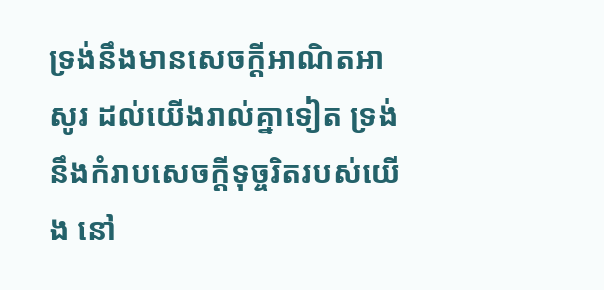ទ្រង់នឹងមានសេចក្ដីអាណិតអាសូរ ដល់យើងរាល់គ្នាទៀត ទ្រង់នឹងកំរាបសេចក្ដីទុច្ចរិតរបស់យើង នៅ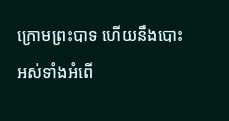ក្រោមព្រះបាទ ហើយនឹងបោះអស់ទាំងអំពើ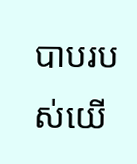បាបរបស់យើ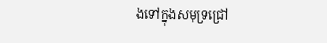ងទៅក្នុងសមុទ្រជ្រៅ